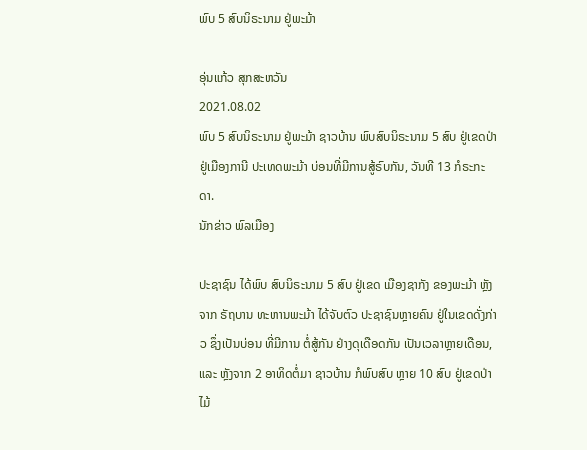ພົບ 5 ສົບນິຣະນາມ ຢູ່ພະມ້າ

ອຸ່ນແກ້ວ ສຸກສະຫວັນ
2021.08.02
ພົບ 5 ສົບນິຣະນາມ ຢູ່ພະມ້າ ຊາວບ້ານ ພົບສົບນິຣະນາມ 5 ສົບ ຢູ່ເຂດປ່າ ຢູ່ເມືອງການີ ປະເທດພະມ້າ ບ່ອນທີ່ມີການສູ້ຣົບກັນ, ວັນທີ 13 ກໍຣະກະດາ.
ນັກຂ່າວ ພົລເມືອງ

ປະຊາຊົນ ໄດ້ພົບ ສົບນິຣະນາມ 5 ສົບ ຢູ່ເຂດ ເມືອງຊາກັງ ຂອງພະມ້າ ຫຼັງຈາກ ຣັຖບານ ທະຫານພະມ້າ ໄດ້ຈັບຕົວ ປະຊາຊົນຫຼາຍຄົນ ຢູ່ໃນເຂດດັ່ງກ່າວ ຊຶ່ງເປັນບ່ອນ ທີ່ມີການ ຕໍ່ສູ້ກັນ ຢ່າງດຸເດືອດກັນ ເປັນເວລາຫຼາຍເດືອນ, ແລະ ຫຼັງຈາກ 2 ອາທິດຕໍ່ມາ ຊາວບ້ານ ກໍພົບສົບ ຫຼາຍ 10 ສົບ ຢູ່ເຂດປ່າໄມ້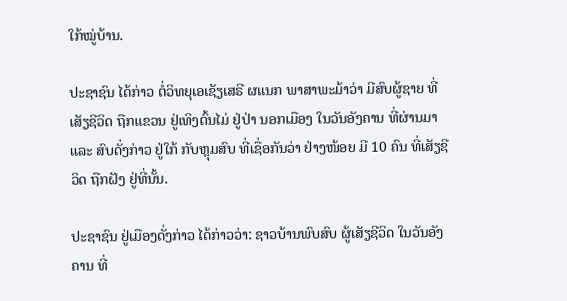ໃກ້ໝູ່ບ້ານ.

ປະຊາຊົນ ໄດ້ກ່າວ ຕໍ່ວິທຍຸເອເຊັຽເສຣີ ຜແນກ ພາສາພະມ້າວ່າ ມີສົບຜູ້ຊາຍ ທີ່ເສັຽຊີວິດ ຖືກແຂວນ ຢູ່ເທິງຕົ້ນໄມ່ ຢູ່ປ່າ ນອກເມືອງ ໃນວັນອັງຄານ ທີ່ຜ່ານມາ ແລະ ສົບດັ່ງກ່າວ ຢູ່ໃກ້ ກັບຫຼຸມສົບ ທີ່ເຊື່ອກັນວ່າ ຢ່າງໜ້ອຍ ມີ 10 ຄົນ ທີ່ເສັຽຊີວິດ ຖືກຝັງ ຢູ່ທີ່ນັ້ນ.

ປະຊາຊົນ ຢູ່ເມືອງດັ່ງກ່າວ ໄດ້ກ່າວວ່າ: ຊາວບ້ານພົບສົບ ຜູ້ເສັຽຊີວິດ ໃນວັນອັງຄານ ທີ່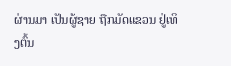ຜ່ານມາ ເປັນຜູ້ຊາຍ ຖືກມັດແຂວນ ຢູ່ເທິງຕົ້ນ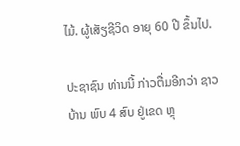ໄມ້. ຜູ້ເສັຽຊີວິດ ອາຍຸ 60 ປີ ຂຶ້ນໄປ.

ປະຊາຊົນ ທ່ານນີ້ ກ່າວຕື່ມອີກວ່າ ຊາວບ້ານ ພົບ 4 ສົບ ຢູ່ເຂດ ຫຼຸ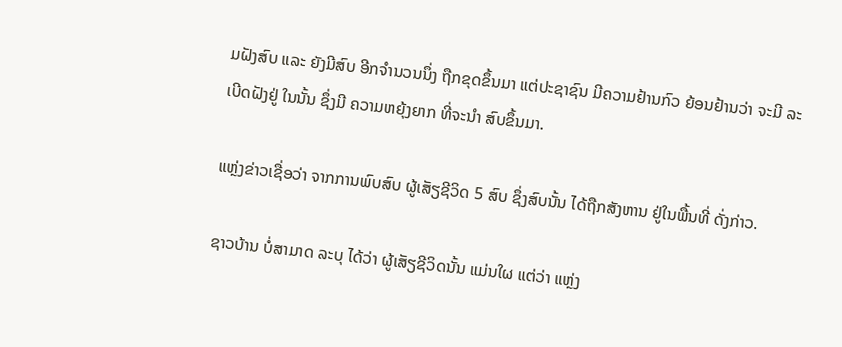ມຝັງສົບ ແລະ ຍັງມີສົບ ອີກຈຳນວນນຶ່ງ ຖືກຂຸດຂຶ້ນມາ ແຕ່ປະຊາຊົນ ມີຄວາມຢ້ານກົວ ຍ້ອນຢ້ານວ່າ ຈະມີ ລະເບີດຝັງຢູ່ ໃນນັ້ນ ຊຶ່ງມີ ຄວາມຫຍຸ້ງຍາກ ທີ່ຈະນຳ ສົບຂຶ້ນມາ.

ແຫຼ່ງຂ່າວເຊື່ອວ່າ ຈາກການພົບສົບ ຜູ້ເສັຽຊີວິດ 5 ສົບ ຊຶ່ງສົບນັ້ນ ໄດ້ຖືກສັງຫານ ຢູ່ໃນພື້ນທີ່ ດັ່ງກ່າວ.

ຊາວບ້ານ ບໍ່ສາມາດ ລະບຸ ໄດ້ວ່າ ຜູ້ເສັຽຊີວິດນັ້ນ ແມ່ນໃຜ ແຕ່ວ່າ ແຫຼ່ງ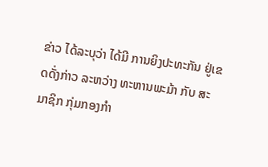ຂ່າວ ໄດ້ລະບຸວ່າ ໄດ້ມີ ການຍິງປະທະກັນ ຢູ່ເຂດດັ່ງກ່າວ ລະຫວ່າງ ທະຫານພະມ້າ ກັບ ສະມາຊິກ ກຸ່ມກອງກຳ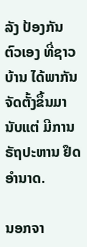ລັງ ປ້ອງກັນ ຕົວເອງ ທີ່ຊາວບ້ານ ໄດ້ພາກັນ ຈັດຕັ້ງຂຶ້ນມາ ນັບແຕ່ ມີການຣັຖປະຫານ ຢຶດອຳນາດ.

ນອກຈາ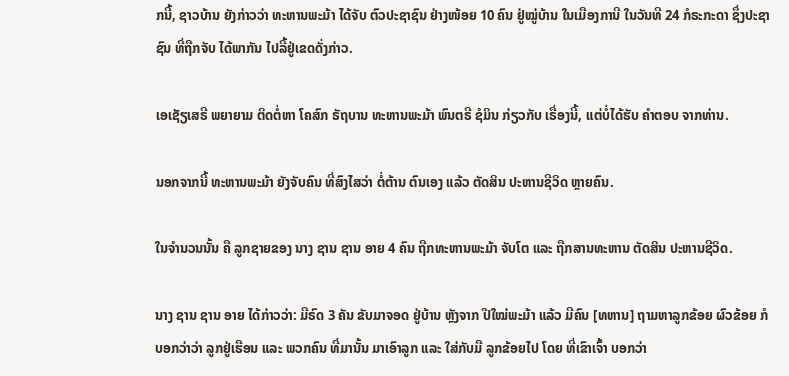ກນີ້, ຊາວບ້ານ ຍັງກ່າວວ່າ ທະຫານພະມ້າ ໄດ້ຈັບ ຕົວປະຊາຊົນ ຢ່າງໜ້ອຍ 10 ຄົນ ຢູ່ໝູ່ບ້ານ ໃນເມືອງການີ ໃນວັນທີ 24 ກໍຣະກະດາ ຊຶ່ງປະຊາຊົນ ທີ່ຖືກຈັບ ໄດ້ພາກັນ ໄປລີ້ຢູ່ເຂດດັ່ງກ່າວ.

ເອເຊັຽເສຣີ ພຍາຍາມ ຕິດຕໍ່ຫາ ໂຄສົກ ຣັຖບານ ທະຫານພະມ້າ ພົນຕຣີ ຊໍມິນ ກ່ຽວກັບ ເຣື່ອງນີ້, ແຕ່ບໍ່ໄດ້ຮັບ ຄຳຕອບ ຈາກທ່ານ.

ນອກຈາກນີ້ ທະຫານພະມ້າ ຍັງຈັບຄົນ ທີ່ສົງໄສວ່າ ຕໍ່ຕ້ານ ຕົນເອງ ແລ້ວ ຕັດສິນ ປະຫານຊີວິດ ຫຼາຍຄົນ.

ໃນຈຳນວນນັ້ນ ຄື ລູກຊາຍຂອງ ນາງ ຊານ ຊານ ອາຍ 4 ຄົນ ຖືກທະຫານພະມ້າ ຈັບໂຕ ແລະ ຖືກສານທະຫານ ຕັດສິນ ປະຫານຊີວິດ.

ນາງ ຊານ ຊານ ອາຍ ໄດ້ກ່າວວ່າ: ມີຣົດ 3 ຄັນ ຂັບມາຈອດ ຢູ່ບ້ານ ຫຼັງຈາກ ປີໃໝ່ພະມ້າ ແລ້ວ ມີຄົນ [ທຫານ] ຖາມຫາລູກຂ້ອຍ ຜົວຂ້ອຍ ກໍບອກວ່າວ່າ ລູກຢູ່ເຮືອນ ແລະ ພວກຄົນ ທີ່ມານັ້ນ ມາເອົາລູກ ແລະ ໃສ່ກັບມື ລູກຂ້ອຍໄປ ໂດຍ ທີ່ເຂົາເຈົ້າ ບອກວ່າ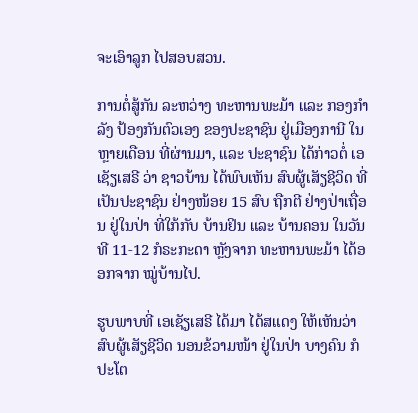ຈະເອົາລູກ ໄປສອບສວນ.

ການຕໍ່ສູ້ກັນ ລະຫວ່າງ ທະຫານພະມ້າ ແລະ ກອງກຳລັງ ປ້ອງກັນຕົວເອງ ຂອງປະຊາຊົນ ຢູ່ເມືອງການີ ໃນຫຼາຍເດືອນ ທີ່ຜ່ານມາ, ແລະ ປະຊາຊົນ ໄດ້ກ່າວຕໍ່ ເອເຊັຽເສຣີ ວ່າ ຊາວບ້ານ ໄດ້ພົບເຫັນ ສົບຜູ້ເສັຽຊີວິດ ທີ່ເປັນປະຊາຊົນ ຢ່າງໜ້ອຍ 15 ສົບ ຖືກຕີ ຢ່າງປ່າເຖື່ອນ ຢູ່ໃນປ່າ ທີ່ໃກ້ກັບ ບ້ານຢິນ ແລະ ບ້ານຄອນ ໃນວັນທີ 11-12 ກໍຣະກະດາ ຫຼັງຈາກ ທະຫານພະມ້າ ໄດ້ອອກຈາກ ໝູ່ບ້ານໄປ.

ຮູບພາບທີ່ ເອເຊັຽເສຣີ ໄດ້ມາ ໄດ້ສແດງ ໃຫ້ເຫັນວ່າ ສົບຜູ້ເສັຽຊີວິດ ນອນຂ້ວາມໜ້າ ຢູ່ໃນປ່າ ບາງຄົນ ກໍປະໂຕ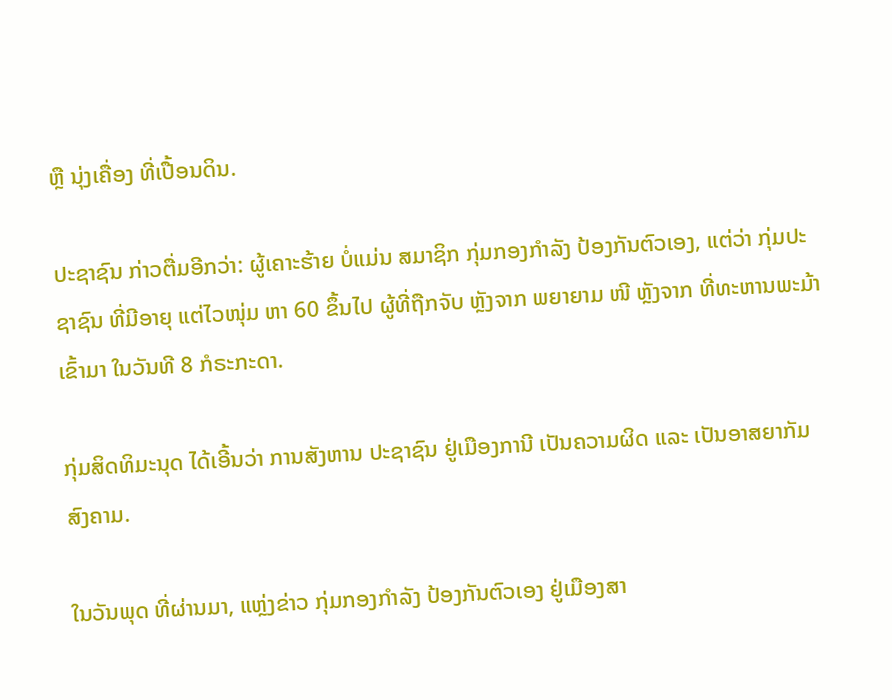ຫຼື ນຸ່ງເຄື່ອງ ທີ່ເປື້ອນດິນ.

ປະຊາຊົນ ກ່າວຕື່ມອີກວ່າ: ຜູ້ເຄາະຮ້າຍ ບໍ່ແມ່ນ ສມາຊິກ ກຸ່ມກອງກຳລັງ ປ້ອງກັນຕົວເອງ, ແຕ່ວ່າ ກຸ່ມປະຊາຊົນ ທີ່ມີອາຍຸ ແຕ່ໄວໜຸ່ມ ຫາ 60 ຂຶ້ນໄປ ຜູ້ທີ່ຖືກຈັບ ຫຼັງຈາກ ພຍາຍາມ ໜີ ຫຼັງຈາກ ທີ່ທະຫານພະມ້າ ເຂົ້າມາ ໃນວັນທີ 8 ກໍຣະກະດາ.

ກຸ່ມສິດທິມະນຸດ ໄດ້ເອີ້ນວ່າ ການສັງຫານ ປະຊາຊົນ ຢູ່ເມືອງການີ ເປັນຄວາມຜິດ ແລະ ເປັນອາສຍາກັມ ສົງຄາມ.

ໃນວັນພຸດ ທີ່ຜ່ານມາ, ແຫຼ່ງຂ່າວ ກຸ່ມກອງກຳລັງ ປ້ອງກັນຕົວເອງ ຢູ່ເມືອງສາ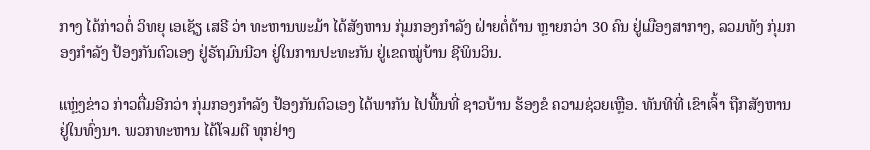ກາງ ໄດ້ກ່າວຕໍ່ ວິທຍຸ ເອເຊັຽ ເສຣີ ວ່າ ທະຫານພະມ້າ ໄດ້ສັງຫານ ກຸ່ມກອງກຳລັງ ຝ່າຍຕໍ່ຕ້ານ ຫຼາຍກວ່າ 30 ຄົນ ຢູ່ເມືອງສາກາງ, ລວມທັງ ກຸ່ມກອງກຳລັງ ປ້ອງກັນຕົວເອງ ຢູ່ຣັຖມົນນີວາ ຢູ່ໃນການປະທະກັນ ຢູ່ເຂດໝູ່ບ້ານ ຊີພິນວິນ.

ແຫຼ່ງຂ່າວ ກ່າວຕື່ມອີກວ່າ ກຸ່ມກອງກຳລັງ ປ້ອງກັນຕົວເອງ ໄດ້ພາກັນ ໄປພື້ນທີ່ ຊາວບ້ານ ຮ້ອງຂໍ ຄວາມຊ່ວຍເຫຼືອ. ທັນທີທີ່ ເຂົາເຈົ້າ ຖືກສັງຫານ ຢູ່ໃນທົ່ງນາ. ພວກທະຫານ ໄດ້ໂຈມຕີ ທຸກຢ່າງ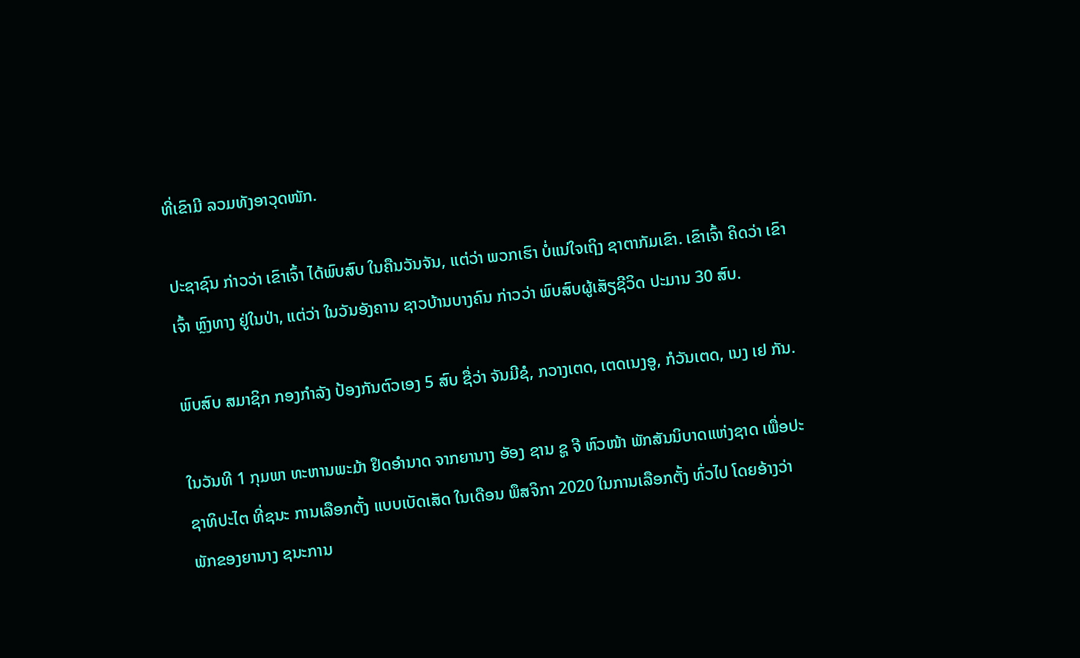ທີ່ເຂົາມີ ລວມທັງອາວຸດໜັກ.

ປະຊາຊົນ ກ່າວວ່າ ເຂົາເຈົ້າ ໄດ້ພົບສົບ ໃນຄືນວັນຈັນ, ແຕ່ວ່າ ພວກເຮົາ ບໍ່ແນ່ໃຈເຖິງ ຊາຕາກັມເຂົາ. ເຂົາເຈົ້າ ຄິດວ່າ ເຂົາເຈົ້າ ຫຼົງທາງ ຢູ່ໃນປ່າ, ແຕ່ວ່າ ໃນວັນອັງຄານ ຊາວບ້ານບາງຄົນ ກ່າວວ່າ ພົບສົບຜູ້ເສັຽຊີວິດ ປະມານ 30 ສົບ.

ພົບສົບ ສມາຊິກ ກອງກຳລັງ ປ້ອງກັນຕົວເອງ 5 ສົບ ຊື່ວ່າ ຈັນມີຊໍ, ກວາງເຕດ, ເຕດເນງອູ, ກໍວັນເຕດ, ເນງ ເຢ ກັນ.

ໃນວັນທີ 1 ກຸມພາ ທະຫານພະມ້າ ຢຶດອຳນາດ ຈາກຍານາງ ອັອງ ຊານ ຊູ ຈີ ຫົວໜ້າ ພັກສັນນິບາດແຫ່ງຊາດ ເພື່ອປະຊາທິປະໄຕ ທີ່ຊນະ ການເລືອກຕັ້ງ ແບບເບັດເສັດ ໃນເດືອນ ພຶສຈິກາ 2020 ໃນການເລືອກຕັ້ງ ທົ່ວໄປ ໂດຍອ້າງວ່າ ພັກຂອງຍານາງ ຊນະການ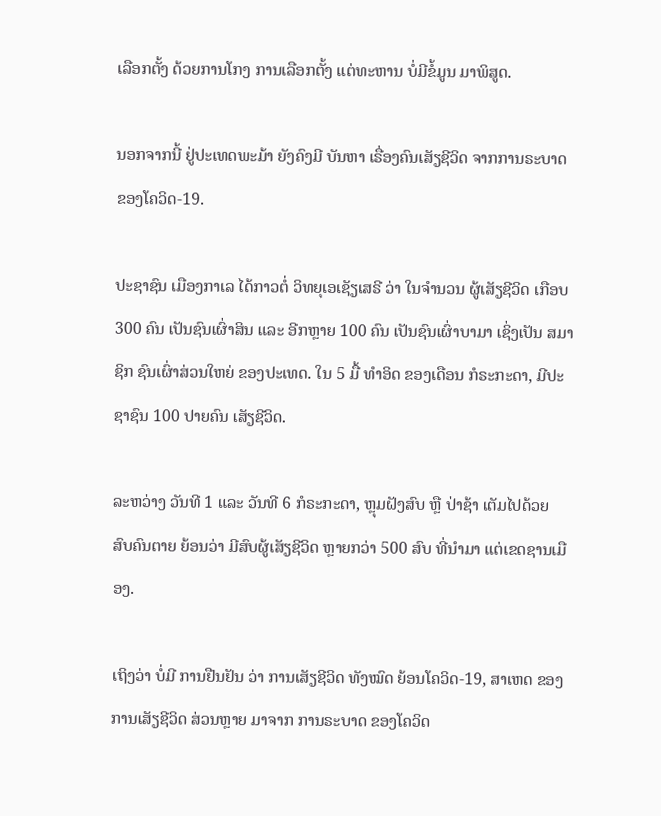ເລືອກຕັ້ງ ດ້ວຍການໂກງ ການເລືອກຕັ້ງ ແຕ່ທະຫານ ບໍ່ມີຂໍ້ມູນ ມາພິສູດ.

ນອກຈາກນີ້ ຢູ່ປະເທດພະມ້າ ຍັງຄົງມີ ບັນຫາ ເຣື່ອງຄົນເສັຽຊີວິດ ຈາກການຣະບາດ ຂອງໂຄວິດ-19.

ປະຊາຊົນ ເມືອງກາເລ ໄດ້ກາວຕໍ່ ວິທຍຸເອເຊັຽເສຣີ ວ່າ ໃນຈຳນວນ ຜູ້ເສັຽຊີວິດ ເກືອບ 300 ຄົນ ເປັນຊົນເຜົ່າສິນ ແລະ ອີກຫຼາຍ 100 ຄົນ ເປັນຊົນເຜົ່າບາມາ ເຊິ່ງເປັນ ສມາຊິກ ຊົນເຜົ່າສ່ວນໃຫຍ່ ຂອງປະເທດ. ໃນ 5 ມື້ ທຳອິດ ຂອງເດືອນ ກໍຣະກະດາ, ມີປະຊາຊົນ 100 ປາຍຄົນ ເສັຽຊີວິດ.

ລະຫວ່າງ ວັນທີ 1 ແລະ ວັນທີ 6 ກໍຣະກະດາ, ຫຼຸມຝັງສົບ ຫຼື ປ່າຊ້າ ເຕັມໄປດ້ວຍ ສົບຄົນຕາຍ ຍ້ອນວ່າ ມີສົບຜູ້ເສັຽຊີວິດ ຫຼາຍກວ່າ 500 ສົບ ທີ່ນຳມາ ແຕ່ເຂດຊານເມືອງ.

ເຖິງວ່າ ບໍ່ມີ ການຢືນຢັນ ວ່າ ການເສັຽຊີວິດ ທັງໝົດ ຍ້ອນໂຄວິດ-19, ສາເຫດ ຂອງການເສັຽຊີວິດ ສ່ວນຫຼາຍ ມາຈາກ ການຣະບາດ ຂອງໂຄວິດ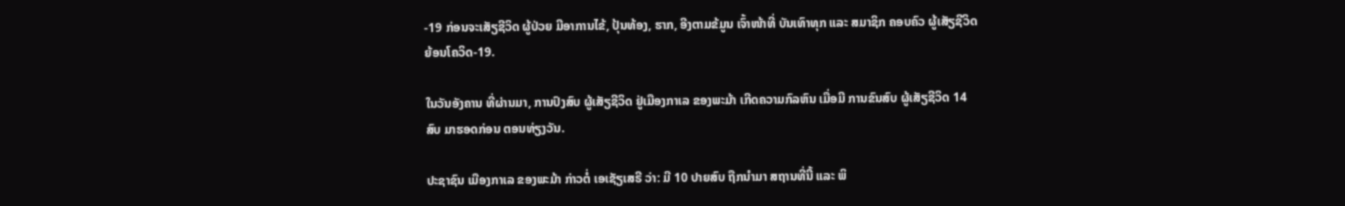-19 ກ່ອນຈະເສັຽຊີວິດ ຜູ້ປ່ວຍ ມີອາການໄຂ້, ປຸ້ນທ້ອງ, ຮາກ, ອີງຕາມຂ້ມູນ ເຈົ້າໜ້າທີ່ ບັນເທົາທຸກ ແລະ ສມາຊິກ ຄອບຄົວ ຜູ້ເສັຽຊີວິດ ຍ້ອນໂຄວິດ-19.

ໃນວັນອັງຄານ ທີ່ຜ່ານມາ, ການປົງສົບ ຜູ້ເສັຽຊີວິດ ຢູ່ເມືອງກາເລ ຂອງພະມ້າ ເກີດຄວາມກົລຫົນ ເມື່ອມີ ການຂົນສົບ ຜູ້ເສັຽຊີວິດ 14 ສົບ ມາຮອດກ່ອນ ຕອນທ່ຽງວັນ.

ປະຊາຊົນ ເມືອງກາເລ ຂອງພະມ້າ ກ່າວຕໍ່ ເອເຊັຽເສຣີ ວ່າ: ມີ 10 ປາຍສົບ ຖືກນຳມາ ສຖານທີ່ນີ້ ແລະ ພິ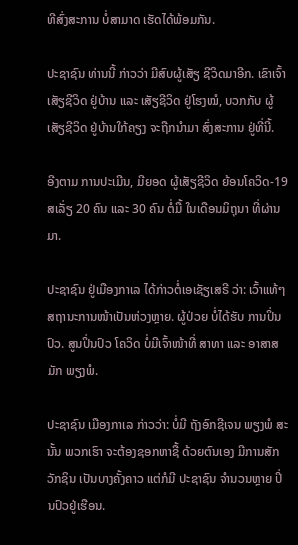ທີສົ່ງສະການ ບໍ່ສາມາດ ເຮັດໄດ້ພ້ອມກັນ.

ປະຊາຊົນ ທ່ານນີ້ ກ່າວວ່າ ມີສົບຜູ້ເສັຽ ຊີວິດມາອີກ. ເຂົາເຈົ້າ ເສັຽຊີວິດ ຢູ່ບ້ານ ແລະ ເສັຽຊີວິດ ຢູ່ໂຮງໝໍ, ບວກກັບ ຜູ້ເສັຽຊີວິດ ຢູ່ບ້ານໃກ້ຄຽງ ຈະຖືກນຳມາ ສົ່ງສະການ ຢູ່ທີ່ນີ້.

ອີງຕາມ ການປະເມີນ, ມີຍອດ ຜູ້ເສັຽຊີວິດ ຍ້ອນໂຄວິດ-19 ສເລັ່ຽ 20 ຄົນ ແລະ 30 ຄົນ ຕໍ່ມື້ ໃນເດືອນມິຖຸນາ ທີ່ຜ່ານມາ.

ປະຊາຊົນ ຢູ່ເມືອງກາເລ ໄດ້ກ່າວຕໍ່ເອເຊັຽເສຣີ ວ່າ: ເວົ້າແທ້ໆ ສຖານະການໜ້າເປັນຫ່ວງຫຼາຍ. ຜູ້ປ່ວຍ ບໍ່ໄດ້ຮັບ ການປິ່ນປົວ. ສູນປິ່ນປົວ ໂຄວິດ ບໍ່ມີເຈົ້າໜ້າທີ່ ສາທາ ແລະ ອາສາສມັກ ພຽງພໍ.

ປະຊາຊົນ ເມືອງກາເລ ກ່າວວ່າ: ບໍ່ມີ ຖັງອົກຊີເຈນ ພຽງພໍ ສະນັ້ນ ພວກເຮົາ ຈະຕ້ອງຊອກຫາຊື້ ດ້ວຍຕົນເອງ ມີການສັກວັກຊິນ ເປັນບາງຄັ້ງຄາວ ແຕ່ກໍມີ ປະຊາຊົນ ຈຳນວນຫຼາຍ ປິ່ນປົວຢູ່ເຮືອນ.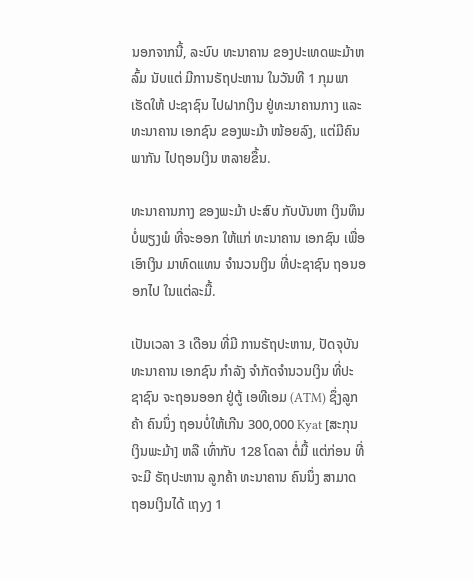ນອກຈາກນີ້, ລະບົບ ທະນາຄານ ຂອງປະເທດພະມ້າຫລົ້ມ ນັບແຕ່ ມີການຣັຖປະຫານ ໃນວັນທີ 1 ກຸມພາ ເຮັດໃຫ້ ປະຊາຊົນ ໄປຝາກເງິນ ຢູ່ທະນາຄານກາງ ແລະ ທະນາຄານ ເອກຊົນ ຂອງພະມ້າ ໜ້ອຍລົງ, ແຕ່ມີຄົນພາກັນ ໄປຖອນເງິນ ຫລາຍຂຶ້ນ.

ທະນາຄານກາງ ຂອງພະມ້າ ປະສົບ ກັບບັນຫາ ເງິນທຶນ ບໍ່ພຽງພໍ ທີ່ຈະອອກ ໃຫ້ແກ່ ທະນາຄານ ເອກຊົນ ເພື່ອເອົາເງິນ ມາທົດແທນ ຈຳນວນເງິນ ທີ່ປະຊາຊົນ ຖອນອອກໄປ ໃນແຕ່ລະມື້.

ເປັນເວລາ 3 ເດືອນ ທີ່ມີ ການຣັຖປະຫານ, ປັດຈຸບັນ ທະນາຄານ ເອກຊົນ ກຳລັງ ຈໍາກັດຈຳນວນເງິນ ທີ່ປະຊາຊົນ ຈະຖອນອອກ ຢູ່ຕູ້ ເອທີເອມ (ATM) ຊຶ່ງລູກຄ້າ ຄົນນຶ່ງ ຖອນບໍ່ໃຫ້ເກີນ 300,000 Kyat [ສະກຸນ ເງິນພະມ້າ] ຫລື ເທົ່າກັບ 128 ໂດລາ ຕໍ່ມື້ ແຕ່ກ່ອນ ທີ່ຈະມີ ຣັຖປະຫານ ລູກຄ້າ ທະນາຄານ ຄົນນຶ່ງ ສາມາດ ຖອນເງິນໄດ້ ເຖyງ 1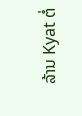ລ້ານ Kyat ຕໍ່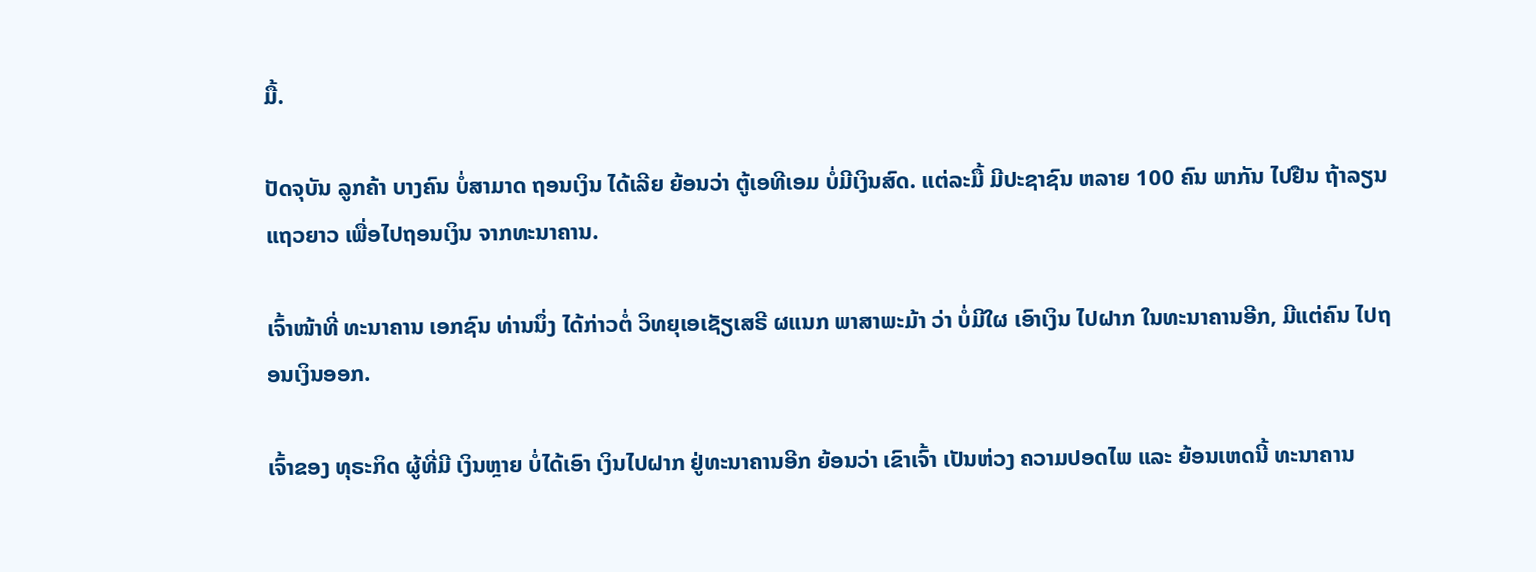ມື້.

ປັດຈຸບັນ ລູກຄ້າ ບາງຄົນ ບໍ່ສາມາດ ຖອນເງິນ ໄດ້ເລີຍ ຍ້ອນວ່າ ຕູ້ເອທີເອມ ບໍ່ມີເງິນສົດ. ແຕ່ລະມື້ ມີປະຊາຊົນ ຫລາຍ 100 ຄົນ ພາກັນ ໄປຢືນ ຖ້າລຽນແຖວຍາວ ເພື່ອໄປຖອນເງິນ ຈາກທະນາຄານ.

ເຈົ້າໜ້າທີ່ ທະນາຄານ ເອກຊົນ ທ່ານນຶ່ງ ໄດ້ກ່າວຕໍ່ ວິທຍຸເອເຊັຽເສຣີ ຜແນກ ພາສາພະມ້າ ວ່າ ບໍ່ມີໃຜ ເອົາເງິນ ໄປຝາກ ໃນທະນາຄານອີກ, ມີແຕ່ຄົນ ໄປຖອນເງິນອອກ.

ເຈົ້າຂອງ ທຸຣະກິດ ຜູ້ທີ່ມີ ເງິນຫຼາຍ ບໍ່ໄດ້ເອົາ ເງິນໄປຝາກ ຢູ່ທະນາຄານອີກ ຍ້ອນວ່າ ເຂົາເຈົ້າ ເປັນຫ່ວງ ຄວາມປອດໄພ ແລະ ຍ້ອນເຫດນີ້ ທະນາຄານ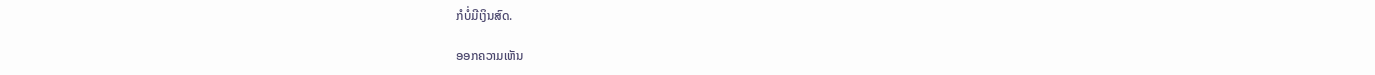ກໍບໍ່ມີເງິນສົດ.

ອອກຄວາມເຫັນ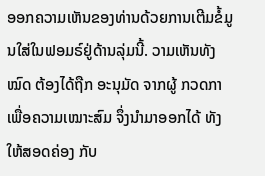ອອກຄວາມເຫັນຂອງທ່ານດ້ວຍການເຕີມຂໍ້ມູນໃສ່ໃນຟອມຣ໌ຢູ່ດ້ານລຸ່ມນີ້. ວາມເຫັນທັງໝົດ ຕ້ອງໄດ້ຖືກ ອະນຸມັດ ຈາກຜູ້ ກວດກາ ເພື່ອຄວາມເໝາະສົມ ຈຶ່ງນໍາມາອອກໄດ້ ທັງໃຫ້ສອດຄ່ອງ ກັບ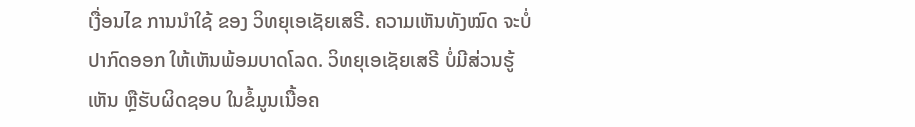ເງື່ອນໄຂ ການນຳໃຊ້ ຂອງ ວິທຍຸເອເຊັຍເສຣີ. ຄວາມເຫັນທັງໝົດ ຈະບໍ່ປາກົດອອກ ໃຫ້ເຫັນພ້ອມບາດໂລດ. ວິທຍຸເອເຊັຍເສຣີ ບໍ່ມີສ່ວນຮູ້ເຫັນ ຫຼືຮັບຜິດຊອບ ໃນຂໍ້ມູນເນື້ອຄ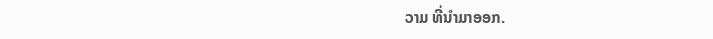ວາມ ທີ່ນໍາມາອອກ.